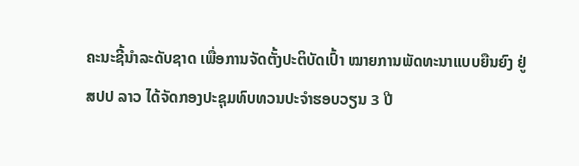ຄະນະຊີ້ນຳລະດັບຊາດ ເພື່ອການຈັດຕັ້ງປະຕິບັດເປົ້າ ໝາຍການພັດທະນາແບບຍືນຍົງ ຢູ່ ສປປ ລາວ ໄດ້ຈັດກອງປະຊຸມທົບທວນປະຈຳຮອບວຽນ 3 ປີ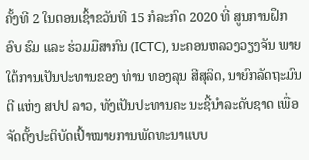ຄັ້ງທີ 2 ໃນຕອນເຊົ້າຂວັນທີ 15 ກໍລະກົດ 2020 ທີ່ ສູນການຝຶກອົບ ຮົມ ແລະ ຮ່ວມມືສາກົນ (ICTC), ນະຄອນຫລວງວຽງຈັນ ພາຍໃຕ້ການເປັນປະທານຂອງ ທ່ານ ທອງລຸນ ສີສຸລິດ, ນາຍົກລັດຖະມົນຕີ ແຫ່ງ ສປປ ລາວ, ທັງເປັນປະທານຄະ ນະຊີ້ນໍາລະດັບຊາດ ເພື່ອຈັດຕັ້ງປະຕິບັດເປົ້າໝາຍການພັດທະນາແບບ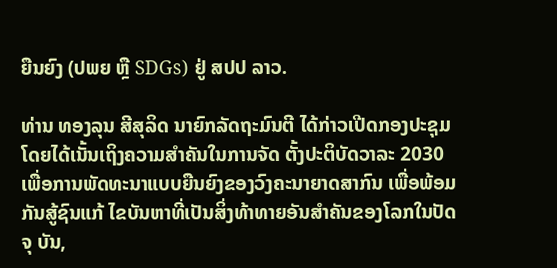ຍືນຍົງ (ປພຍ ຫຼື SDGs) ຢູ່ ສປປ ລາວ.

ທ່ານ ທອງລຸນ ສີສຸລິດ ນາຍົກລັດຖະມົນຕີ ໄດ້ກ່າວເປີດກອງປະຊຸມ ໂດຍໄດ້ເນັ້ນເຖິງຄວາມສຳຄັນໃນການຈັດ ຕັ້ງປະຕິບັດວາລະ 2030 ເພື່ອການພັດທະນາແບບຍືນຍົງຂອງວົງຄະນາຍາດສາກົນ ເພື່ອພ້ອມກັນສູ້ຊົນແກ້ ໄຂບັນຫາທີ່ເປັນສິ່ງທ້າທາຍອັນສຳຄັນຂອງໂລກໃນປັດຈຸ ບັນ,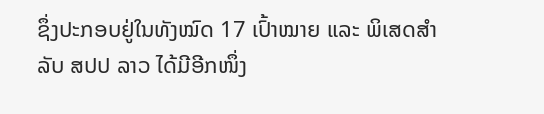ຊຶ່ງປະກອບຢູ່ໃນທັງໝົດ 17 ເປົ້າໝາຍ ແລະ ພິເສດສໍາລັບ ສປປ ລາວ ໄດ້ມີອີກໜຶ່ງ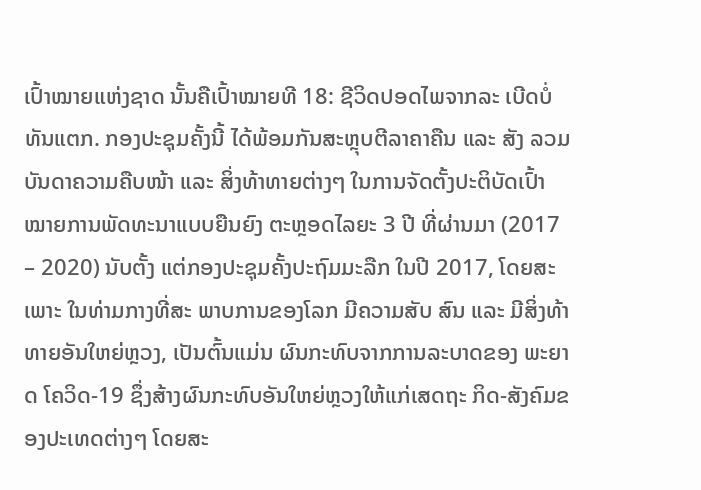ເປົ້າໝາຍແຫ່ງຊາດ ນັ້ນຄືເປົ້າໝາຍທີ 18: ຊີວິດປອດໄພຈາກລະ ເບີດບໍ່ທັນແຕກ. ກອງປະຊຸມຄັ້ງນີ້ ໄດ້ພ້ອມກັນສະຫຼຸບຕີລາຄາຄືນ ແລະ ສັງ ລວມບັນດາຄວາມຄືບໜ້າ ແລະ ສິ່ງທ້າທາຍຕ່າງໆ ໃນການຈັດຕັ້ງປະຕິບັດເປົ້າໝາຍການພັດທະນາແບບຍືນຍົງ ຕະຫຼອດໄລຍະ 3 ປີ ທີ່ຜ່ານມາ (2017 – 2020) ນັບຕັ້ງ ແຕ່ກອງປະຊຸມຄັ້ງປະຖົມມະລືກ ໃນປີ 2017, ໂດຍສະ ເພາະ ໃນທ່າມກາງທີ່ສະ ພາບການຂອງໂລກ ມີຄວາມສັບ ສົນ ແລະ ມີສິ່ງທ້າທາຍອັນໃຫຍ່ຫຼວງ, ເປັນຕົ້ນແມ່ນ ຜົນກະທົບຈາກການລະບາດຂອງ ພະຍາດ ໂຄວິດ-19 ຊຶ່ງສ້າງຜົນກະທົບອັນໃຫຍ່ຫຼວງໃຫ້ແກ່ເສດຖະ ກິດ-ສັງຄົມຂອງປະເທດຕ່າງໆ ໂດຍສະ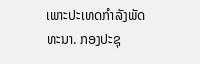ເພາະປະເທດກຳລັງພັດທະນາ. ກອງປະຊຸ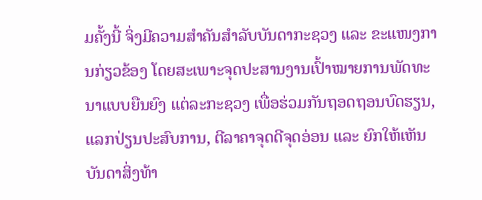ມຄັ້ງນີ້ ຈິ່ງມີຄວາມສໍາຄັນສໍາລັບບັນດາກະຊວງ ແລະ ຂະແໜງການກ່ຽວຂ້ອງ ໂດຍສະເພາະຈຸດປະສານງານເປົ້າໝາຍການພັດທະນາແບບຍືນຍົງ ແຕ່ລະກະຊວງ ເພື່ອຮ່ວມກັນຖອດຖອນບົດຮຽນ, ແລກປ່ຽນປະສົບການ, ຕີລາຄາຈຸດດີຈຸດອ່ອນ ແລະ ຍົກໃຫ້ເຫັນບັນດາສິ່ງທ້າ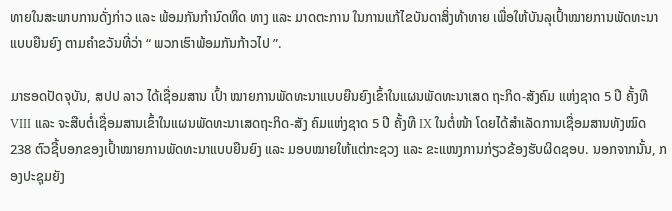ທາຍໃນສະພາບການດັ່ງກ່າວ ແລະ ພ້ອມກັນກຳນົດທິດ ທາງ ແລະ ມາດຕະການ ໃນການແກ້ໄຂບັນດາສິ່ງທ້າທາຍ ເພື່ອໃຫ້ບັນລຸເປົ້າໝາຍການພັດທະນາແບບຍືນຍົງ ຕາມຄຳຂວັນທີ່ວ່າ “ ພວກເຮົາພ້ອມກັນກ້າວໄປ ”.

ມາຮອດປັດຈຸບັນ, ສປປ ລາວ ໄດ້ເຊື່ອມສານ ເປົ້າ ໝາຍການພັດທະນາແບບຍືນຍົງເຂົ້າໃນແຜນພັດທະນາເສດ ຖະກິດ-ສັງຄົມ ແຫ່ງຊາດ 5 ປີ ຄັ້ງທີ VIII ແລະ ຈະສືບຕໍ່ເຊື່ອມສານເຂົ້າໃນແຜນພັດທະນາເສດຖະກິດ-ສັງ ຄົມແຫ່ງຊາດ 5 ປີ ຄັ້ງທີ IX ໃນຕໍ່ໜ້າ ໂດຍໄດ້ສຳເລັດການເຊື່ອມສານທັງໝົດ 238 ຕົວຊີ້ບອກຂອງເປົ້າໝາຍການພັດທະນາແບບຍືນຍົງ ແລະ ມອບໝາຍໃຫ້ແຕ່ກະຊວງ ແລະ ຂະແໜງການກ່ຽວຂ້ອງຮັບຜິດຊອບ. ນອກຈາກນັ້ນ, ກອງປະຊຸມຍັງ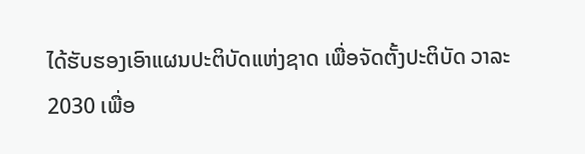ໄດ້ຮັບຮອງເອົາແຜນປະຕິບັດແຫ່ງຊາດ ເພື່ອຈັດຕັ້ງປະຕິບັດ ວາລະ 2030 ເພື່ອ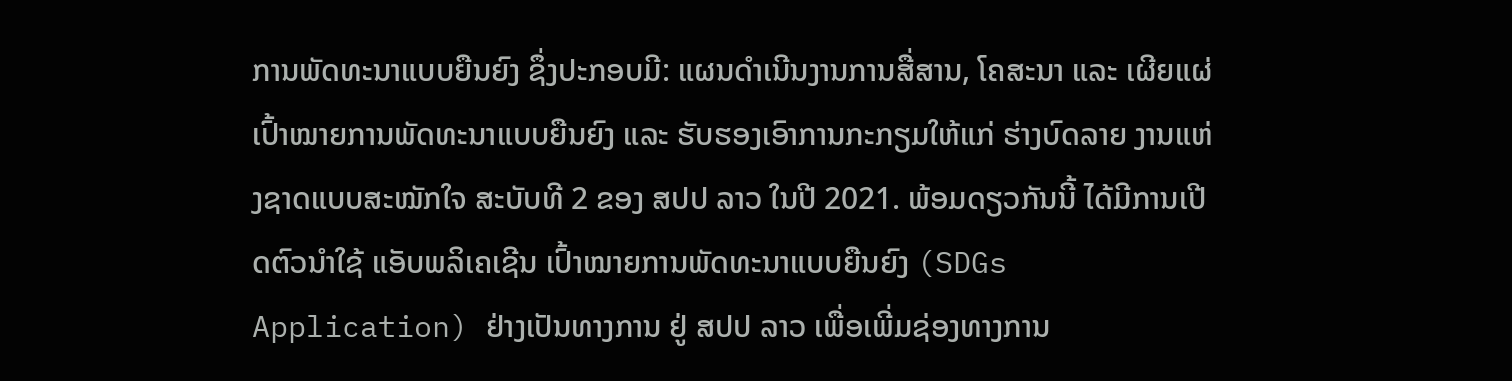ການພັດທະນາແບບຍືນຍົງ ຊຶ່ງປະກອບມີ: ແຜນດໍາເນີນງານການສື່ສານ, ໂຄສະນາ ແລະ ເຜີຍແຜ່ເປົ້າໝາຍການພັດທະນາແບບຍືນຍົງ ແລະ ຮັບຮອງເອົາການກະກຽມໃຫ້ແກ່ ຮ່າງບົດລາຍ ງານແຫ່ງຊາດແບບສະໝັກໃຈ ສະບັບທີ 2 ຂອງ ສປປ ລາວ ໃນປີ 2021. ພ້ອມດຽວກັນນີ້ ໄດ້ມີການເປີດຕົວນຳໃຊ້ ແອັບພລິເຄເຊີນ ເປົ້າໝາຍການພັດທະນາແບບຍືນຍົງ (SDGs Application) ຢ່າງເປັນທາງການ ຢູ່ ສປປ ລາວ ເພື່ອເພີ່ມຊ່ອງທາງການ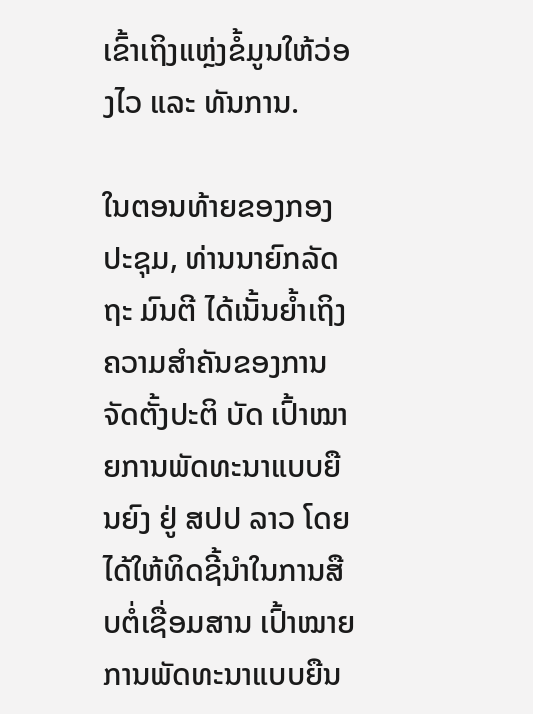ເຂົ້າເຖິງແຫຼ່ງຂໍ້ມູນໃຫ້ວ່ອງໄວ ແລະ ທັນການ.

ໃນຕອນທ້າຍຂອງກອງປະຊຸມ, ທ່ານນາຍົກລັດຖະ ມົນຕີ ໄດ້ເນັ້ນຍ້ຳເຖິງຄວາມສຳຄັນຂອງການຈັດຕັ້ງປະຕິ ບັດ ເປົ້າໝາຍການພັດທະນາແບບຍືນຍົງ ຢູ່ ສປປ ລາວ ໂດຍໄດ້ໃຫ້ທິດຊີ້ນຳໃນການສືບຕໍ່ເຊື່ອມສານ ເປົ້າໝາຍການພັດທະນາແບບຍືນ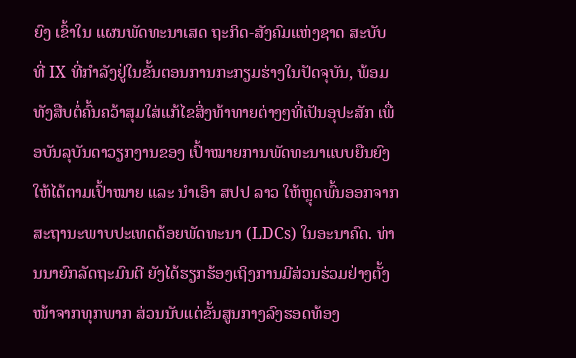ຍົງ ເຂົ້າໃນ ແຜນພັດທະນາເສດ ຖະກິດ-ສັງຄົມແຫ່ງຊາດ ສະບັບ ທີ່ IX ທີ່ກຳລັງຢູ່ໃນຂັ້ນຕອນການກະກຽມຮ່າງໃນປັດຈຸບັນ, ພ້ອມທັງສືບຕໍ່ຄົ້ນຄວ້າສຸມໃສ່ແກ້ໄຂສິ່ງທ້າທາຍຕ່າງໆທີ່ເປັນອຸປະສັກ ເພື່ອບັນລຸບັນດາວຽກງານຂອງ ເປົ້າໝາຍການພັດທະນາແບບຍືນຍົງໃຫ້ໄດ້ຕາມເປົ້າໝາຍ ແລະ ນຳເອົາ ສປປ ລາວ ໃຫ້ຫຼຸດພົ້ນອອກຈາກສະຖານະພາບປະເທດດ້ອຍພັດທະນາ (LDCs) ໃນອະນາຄົດ. ທ່ານນາຍົກລັດຖະມົນຕີ ຍັງໄດ້ຮຽກຮ້ອງເຖິງການມີສ່ວນຮ່ວມຢ່າງຕັ້ງໜ້າຈາກທຸກພາກ ສ່ວນນັບແຕ່ຂັ້ນສູນກາງລົງຮອດທ້ອງ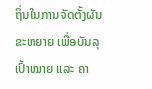ຖິ່ນໃນການຈັດຕັ້ງຜັນຂະຫຍາຍ ເພື່ອບັນລຸເປົ້າໝາຍ ແລະ ຄາ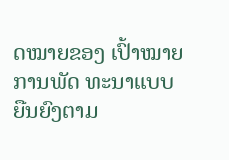ດໝາຍຂອງ ເປົ້າໝາຍການພັດ ທະນາແບບຍືນຍົງຕາມ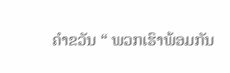ຄຳຂວັນ “ ພວກເຮົາພ້ອມກັນ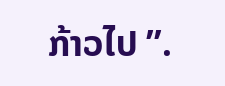ກ້າວໄປ ”.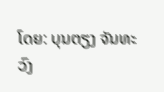ໂດຍ: ບຸນຕຽງ ຈັນທະວົງ